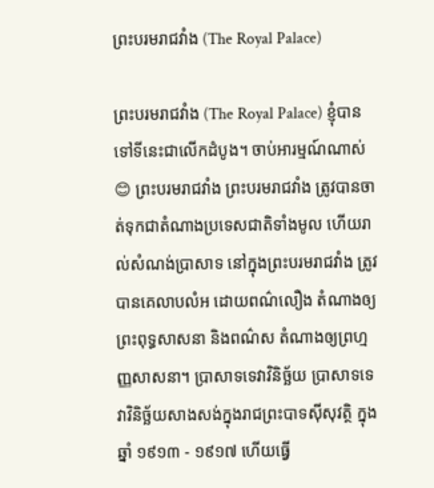ព្រះបរមរាជវាំង (The Royal Palace)

ព្រះបរមរាជវាំង (The Royal Palace) ខ្ញុំបានទៅទីនេះជាលើកដំបូង។ ចាប់អារម្មណ៍ណាស់😊 ព្រះបរមរាជវាំង ព្រះបរមរាជវាំង ត្រូវបានចាត់ទុកជាតំណាងប្រទេសជាតិទាំងមូល ហើយរាល់សំណង់ប្រាសាទ នៅក្នុងព្រះបរមរាជវាំង ត្រូវបានគេលាបលំអ ដោយពណ៌លឿង តំណាងឲ្យព្រះពុទ្ធសាសនា និងពណ៌ស តំណាងឲ្យព្រហ្មញ្ញសាសនា។ ប្រាសាទទេវាវិនិច្ឆ័យ ប្រាសាទទេវាវិនិច្ឆ័យសាងសង់ក្នុងរាជព្រះបាទស៊ីសុវត្ថិ ក្នុង ឆ្នាំ ១៩១៣ - ១៩១៧ ហើយធ្វើ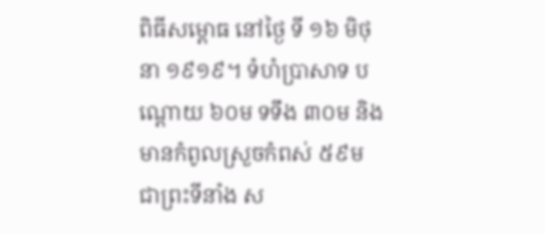ពិធីសម្ពោធ នៅថ្ងៃ ទី ១៦ មិថុនា ១៩១៩។ ទំហំប្រាសាទ បណ្តោយ ៦០ម ទទឹង ៣០ម និងមានកំពូលស្រួចកំពស់ ៥៩ម ជាព្រះទីនាំង ស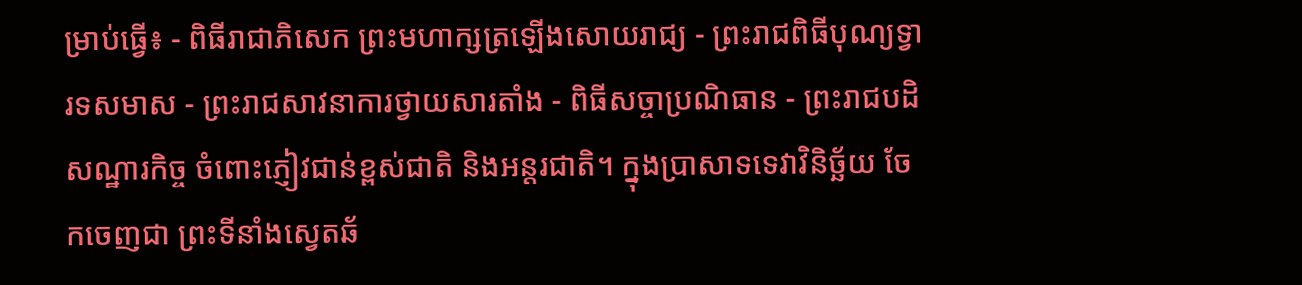ម្រាប់ធ្វើ៖ - ពិធីរាជាភិសេក ព្រះមហាក្សត្រឡើងសោយរាជ្យ - ព្រះរាជពិធីបុណ្យទ្វារទសមាស - ព្រះរាជសាវនាការថ្វាយសារតាំង - ពិធីសច្ចាប្រណិធាន - ព្រះរាជបដិសណ្ឋារកិច្ច ចំពោះភ្ញៀវជាន់ខ្ពស់ជាតិ និងអន្តរជាតិ។ ក្នុងប្រាសាទទេវាវិនិច្ឆ័យ ចែកចេញជា ព្រះទីនាំងស្វេតឆ័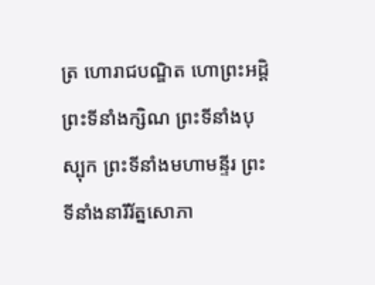ត្រ ហោរាជបណ្ឌិត ហោព្រះអដ្តិ ព្រះទីនាំងក្សិណ ព្រះទីនាំងបុស្បុក ព្រះទីនាំងមហាមន្ទីរ ព្រះទីនាំងនារីរ័ត្នសោភា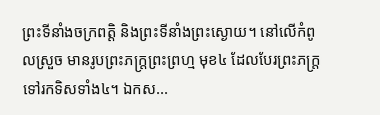ព្រះទីនាំងចក្រពត្តិ និងព្រះទីនាំងព្រះស្ងោយ។ នៅលើកំពូលស្រួច មានរូបព្រះភក្ត្រព្រះព្រហ្ម មុខ៤ ដែលបែរព្រះភក្ត្រទៅរកទិសទាំង៤។ ឯកស...